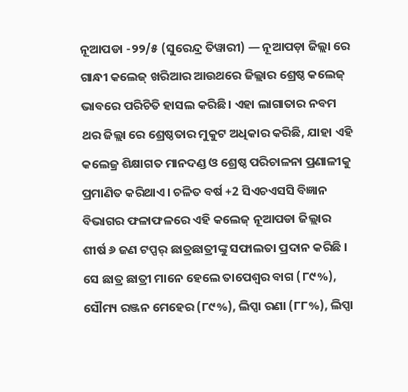ନୂଆପଡା -୨୨/୫ (ସୁରେନ୍ଦ୍ର ତିୱାରୀ) — ନୂଆପଡ଼ା ଜିଲ୍ଲା ରେ ଗାନ୍ଧୀ କଲେଜ୍ ଖରିଆର ଆଉଥରେ ଜିଲ୍ଲାର ଶ୍ରେଷ୍ଠ କଲେଜ୍ ଭାବରେ ପରିଚିତି ହାସଲ କରିଛି। ଏହା ଲାଗାତାର ନବମ ଥର ଜିଲ୍ଲା ରେ ଶ୍ରେଷ୍ଠତାର ମୁକୁଟ ଅଧିକାର କରିଛି, ଯାହା ଏହି କଲେଜ୍ର ଶିକ୍ଷାଗତ ମାନଦଣ୍ଡ ଓ ଶ୍ରେଷ୍ଠ ପରିଚାଳନା ପ୍ରଣାଳୀକୁ ପ୍ରମାଣିତ କରିଥାଏ। ଚଳିତ ବର୍ଷ +2 ସିଏଚଏସସି ବିଜ୍ଞାନ ବିଭାଗର ଫଳାଫଳରେ ଏହି କଲେଜ୍ ନୂଆପଡା ଜିଲ୍ଲାର ଶୀର୍ଷ ୬ ଜଣ ଟପ୍ପର୍ ଛାତ୍ରଛାତ୍ରୀଙ୍କୁ ସଫାଲତା ପ୍ରଦାନ କରିଛି । ସେ ଛାତ୍ର ଛାତ୍ରୀ ମାନେ ହେଲେ ତାପେଶ୍ୱର ବାଗ (୮୯%), ସୌମ୍ୟ ରଞ୍ଜନ ମେହେର (୮୯%), ଲିପ୍ସା ରଣା (୮୮%), ଲିପ୍ସା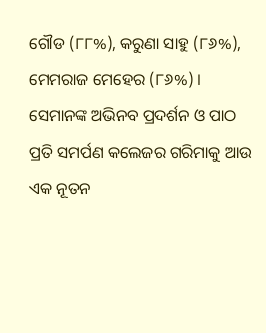ଗୌଡ (୮୮%), କରୁଣା ସାହୁ (୮୬%), ମେମରାଜ ମେହେର (୮୬%) । ସେମାନଙ୍କ ଅଭିନବ ପ୍ରଦର୍ଶନ ଓ ପାଠ ପ୍ରତି ସମର୍ପଣ କଲେଜର ଗରିମାକୁ ଆଉ ଏକ ନୂତନ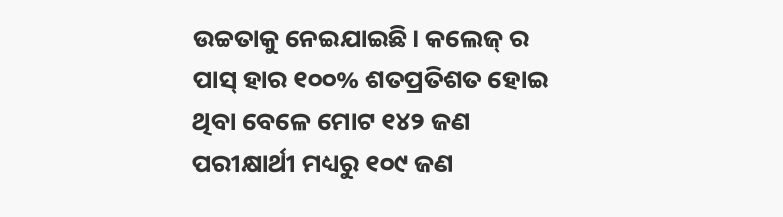ଉଚ୍ଚତାକୁ ନେଇଯାଇଛି। କଲେଜ୍ ର ପାସ୍ ହାର ୧୦୦% ଶତପ୍ରତିଶତ ହୋଇ ଥିବା ବେଳେ ମୋଟ ୧୪୨ ଜଣ ପରୀକ୍ଷାର୍ଥୀ ମଧ୍ୟରୁ ୧୦୯ ଜଣ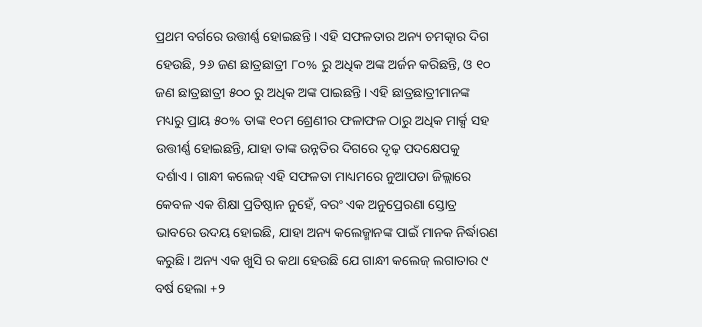ପ୍ରଥମ ବର୍ଗରେ ଉତ୍ତୀର୍ଣ୍ଣ ହୋଇଛନ୍ତି । ଏହି ସଫଳତାର ଅନ୍ୟ ଚମତ୍କାର ଦିଗ ହେଉଛି, ୨୬ ଜଣ ଛାତ୍ରଛାତ୍ରୀ ୮୦% ରୁ ଅଧିକ ଅଙ୍କ ଅର୍ଜନ କରିଛନ୍ତି, ଓ ୧୦ ଜଣ ଛାତ୍ରଛାତ୍ରୀ ୫୦୦ ରୁ ଅଧିକ ଅଙ୍କ ପାଇଛନ୍ତି। ଏହି ଛାତ୍ରଛାତ୍ରୀମାନଙ୍କ ମଧ୍ୟରୁ ପ୍ରାୟ ୫୦% ତାଙ୍କ ୧୦ମ ଶ୍ରେଣୀର ଫଳାଫଳ ଠାରୁ ଅଧିକ ମାର୍କ୍ସ ସହ ଉତ୍ତୀର୍ଣ୍ଣ ହୋଇଛନ୍ତି, ଯାହା ତାଙ୍କ ଉନ୍ନତିର ଦିଗରେ ଦୃଢ଼ ପଦକ୍ଷେପକୁ ଦର୍ଶାଏ। ଗାନ୍ଧୀ କଲେଜ୍ ଏହି ସଫଳତା ମାଧ୍ୟମରେ ନୁଆପଡା ଜିଲ୍ଲାରେ କେବଳ ଏକ ଶିକ୍ଷା ପ୍ରତିଷ୍ଠାନ ନୁହେଁ, ବରଂ ଏକ ଅନୁପ୍ରେରଣା ସ୍ତୋତ୍ର ଭାବରେ ଉଦୟ ହୋଇଛି, ଯାହା ଅନ୍ୟ କଲେଜ୍ମାନଙ୍କ ପାଇଁ ମାନକ ନିର୍ଦ୍ଧାରଣ କରୁଛି। ଅନ୍ୟ ଏକ ଖୁସି ର କଥା ହେଉଛି ଯେ ଗାନ୍ଧୀ କଲେଜ୍ ଲଗାତାର ୯ ବର୍ଷ ହେଲା +୨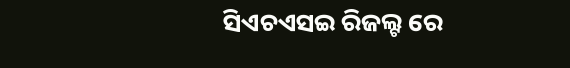ସିଏଚଏସଇ ରିଜଲ୍ଟ ରେ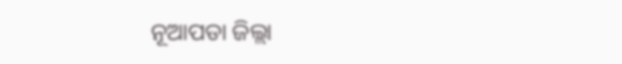ନୂଆପଡା ଜିଲ୍ଲା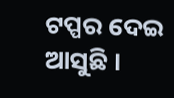ଟପ୍ପର ଦେଇ ଆସୁଛି ।